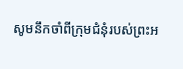សូមនឹកចាំពីក្រុមជំនុំរបស់ព្រះអ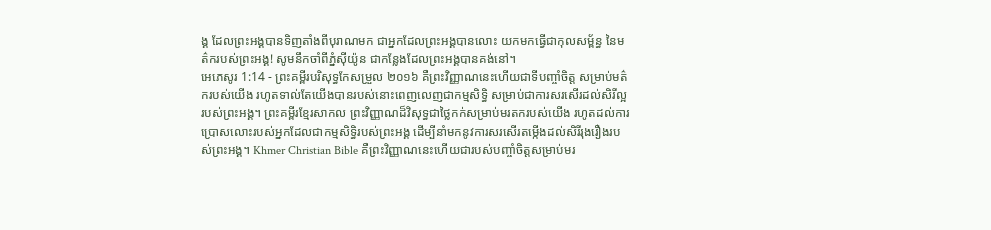ង្គ ដែលព្រះអង្គបានទិញតាំងពីបុរាណមក ជាអ្នកដែលព្រះអង្គបានលោះ យកមកធ្វើជាកុលសម្ព័ន្ធ នៃមត៌ករបស់ព្រះអង្គ! សូមនឹកចាំពីភ្នំស៊ីយ៉ូន ជាកន្លែងដែលព្រះអង្គបានគង់នៅ។
អេភេសូរ 1:14 - ព្រះគម្ពីរបរិសុទ្ធកែសម្រួល ២០១៦ គឺព្រះវិញ្ញាណនេះហើយជាទីបញ្ចាំចិត្ត សម្រាប់មត៌ករបស់យើង រហូតទាល់តែយើងបានរបស់នោះពេញលេញជាកម្មសិទ្ធិ សម្រាប់ជាការសរសើរដល់សិរីល្អរបស់ព្រះអង្គ។ ព្រះគម្ពីរខ្មែរសាកល ព្រះវិញ្ញាណដ៏វិសុទ្ធជាថ្លៃកក់សម្រាប់មរតករបស់យើង រហូតដល់ការប្រោសលោះរបស់អ្នកដែលជាកម្មសិទ្ធិរបស់ព្រះអង្គ ដើម្បីនាំមកនូវការសរសើរតម្កើងដល់សិរីរុងរឿងរបស់ព្រះអង្គ។ Khmer Christian Bible គឺព្រះវិញ្ញាណនេះហើយជារបស់បញ្ចាំចិត្ដសម្រាប់មរ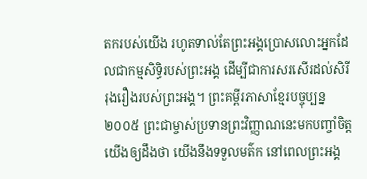តករបស់យើង រហូតទាល់តែព្រះអង្គប្រោសលោះអ្នកដែលជាកម្មសិទ្ធិរបស់ព្រះអង្គ ដើម្បីជាការសរសើរដល់សិរីរុងរឿងរបស់ព្រះអង្គ។ ព្រះគម្ពីរភាសាខ្មែរបច្ចុប្បន្ន ២០០៥ ព្រះជាម្ចាស់ប្រទានព្រះវិញ្ញាណនេះមកបញ្ចាំចិត្តយើងឲ្យដឹងថា យើងនឹងទទួលមត៌ក នៅពេលព្រះអង្គ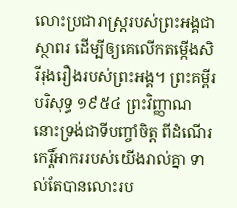លោះប្រជារាស្ដ្ររបស់ព្រះអង្គជាស្ថាពរ ដើម្បីឲ្យគេលើកតម្កើងសិរីរុងរឿងរបស់ព្រះអង្គ។ ព្រះគម្ពីរបរិសុទ្ធ ១៩៥៤ ព្រះវិញ្ញាណនោះទ្រង់ជាទីបញ្ចាំចិត្ត ពីដំណើរកេរ្តិ៍អាកររបស់យើងរាល់គ្នា ទាល់តែបានលោះរប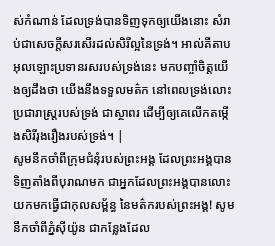ស់កំណាន់ ដែលទ្រង់បានទិញទុកឲ្យយើងនោះ សំរាប់ជាសេចក្ដីសរសើរដល់សិរីល្អនៃទ្រង់។ អាល់គីតាប អុលឡោះប្រទានរសរបស់ទ្រង់នេះ មកបញ្ចាំចិត្ដយើងឲ្យដឹងថា យើងនឹងទទួលមត៌ក នៅពេលទ្រង់លោះប្រជារាស្ដ្ររបស់ទ្រង់ ជាស្ថាពរ ដើម្បីឲ្យគេលើកតម្កើងសិរីរុងរឿងរបស់ទ្រង់។ |
សូមនឹកចាំពីក្រុមជំនុំរបស់ព្រះអង្គ ដែលព្រះអង្គបានទិញតាំងពីបុរាណមក ជាអ្នកដែលព្រះអង្គបានលោះ យកមកធ្វើជាកុលសម្ព័ន្ធ នៃមត៌ករបស់ព្រះអង្គ! សូមនឹកចាំពីភ្នំស៊ីយ៉ូន ជាកន្លែងដែល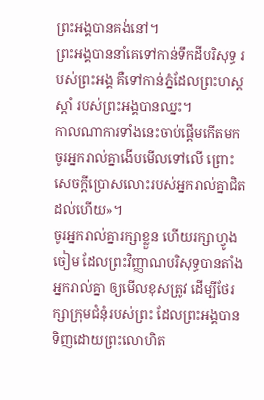ព្រះអង្គបានគង់នៅ។
ព្រះអង្គបាននាំគេទៅកាន់ទឹកដីបរិសុទ្ធ របស់ព្រះអង្គ គឺទៅកាន់ភ្នំដែលព្រះហស្តស្តាំ របស់ព្រះអង្គបានឈ្នះ។
កាលណាការទាំងនេះចាប់ផ្តើមកើតមក ចូរអ្នករាល់គ្នាងើបមើលទៅលើ ព្រោះសេចក្តីប្រោសលោះរបស់អ្នករាល់គ្នាជិតដល់ហើយ»។
ចូរអ្នករាល់គ្នារក្សាខ្លួន ហើយរក្សាហ្វូងចៀម ដែលព្រះវិញ្ញាណបរិសុទ្ធបានតាំងអ្នករាល់គ្នា ឲ្យមើលខុសត្រូវ ដើម្បីថែរក្សាក្រុមជំនុំរបស់ព្រះ ដែលព្រះអង្គបានទិញដោយព្រះលោហិត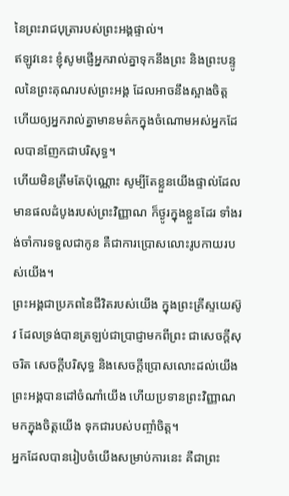នៃព្រះរាជបុត្រារបស់ព្រះអង្គផ្ទាល់។
ឥឡូវនេះ ខ្ញុំសូមផ្ញើអ្នករាល់គ្នាទុកនឹងព្រះ និងព្រះបន្ទូលនៃព្រះគុណរបស់ព្រះអង្គ ដែលអាចនឹងស្អាងចិត្ត ហើយឲ្យអ្នករាល់គ្នាមានមត៌កក្នុងចំណោមអស់អ្នកដែលបានញែកជាបរិសុទ្ធ។
ហើយមិនត្រឹមតែប៉ុណ្ណោះ សូម្បីតែខ្លួនយើងផ្ទាល់ដែលមានផលដំបូងរបស់ព្រះវិញ្ញាណ ក៏ថ្ងូរក្នុងខ្លួនដែរ ទាំងរង់ចាំការទទួលជាកូន គឺជាការប្រោសលោះរូបកាយរបស់យើង។
ព្រះអង្គជាប្រភពនៃជីវិតរបស់យើង ក្នុងព្រះគ្រីស្ទយេស៊ូវ ដែលទ្រង់បានត្រឡប់ជាប្រាជ្ញាមកពីព្រះ ជាសេចក្តីសុចរិត សេចក្តីបរិសុទ្ធ និងសេចក្តីប្រោសលោះដល់យើង
ព្រះអង្គបានដៅចំណាំយើង ហើយប្រទានព្រះវិញ្ញាណមកក្នុងចិត្តយើង ទុកជារបស់បញ្ចាំចិត្ត។
អ្នកដែលបានរៀបចំយើងសម្រាប់ការនេះ គឺជាព្រះ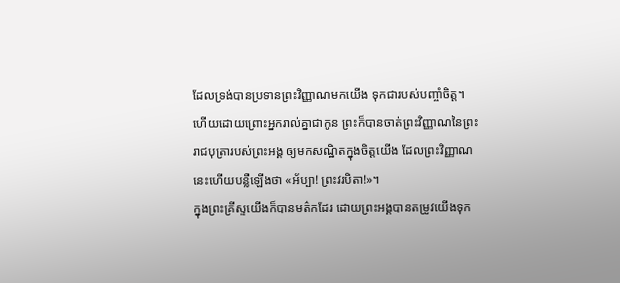ដែលទ្រង់បានប្រទានព្រះវិញ្ញាណមកយើង ទុកជារបស់បញ្ចាំចិត្ត។
ហើយដោយព្រោះអ្នករាល់គ្នាជាកូន ព្រះក៏បានចាត់ព្រះវិញ្ញាណនៃព្រះរាជបុត្រារបស់ព្រះអង្គ ឲ្យមកសណ្ឋិតក្នុងចិត្តយើង ដែលព្រះវិញ្ញាណនេះហើយបន្លឺឡើងថា «អ័ប្បា! ព្រះវរបិតា!»។
ក្នុងព្រះគ្រីស្ទយើងក៏បានមត៌កដែរ ដោយព្រះអង្គបានតម្រូវយើងទុក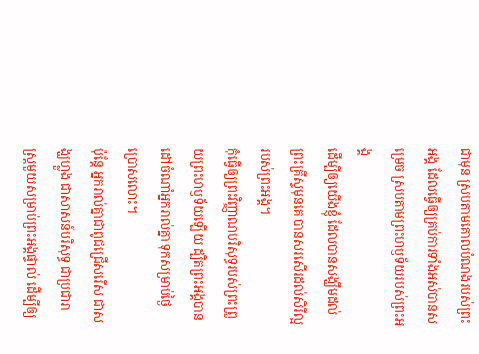ជាមុន ស្របតាមគោលបំណងរបស់ព្រះអង្គ ដែលធ្វើឲ្យគ្រប់ការទាំងអស់បានសម្រេច ស្របតាមព្រះហឫទ័យរបស់ព្រះអង្គ
ដើម្បីឲ្យយើងខ្ញុំ ដែលបានសង្ឃឹមដល់ព្រះគ្រីស្ទមុនគេ បានសរសើរដល់សិរីល្អរបស់ព្រះអង្គ។
កុំធ្វើឲ្យព្រះវិញ្ញាណបរិសុទ្ធរបស់ព្រះព្រួយព្រះហឫទ័យឡើយ ដ្បិតព្រះអង្គបានដៅចំណាំអ្នករាល់គ្នា ទុកសម្រាប់ថ្ងៃប្រោសលោះ។
ប៉ុន្តែ អ្នករាល់គ្នាជាពូជជ្រើសរើស ជាសង្ឃហ្លួង ជាសាសន៍បរិសុទ្ធ ជាប្រជារាស្ត្រមួយសម្រាប់ព្រះអង្គផ្ទាល់ ដើម្បីឲ្យ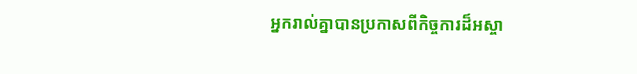អ្នករាល់គ្នាបានប្រកាសពីកិច្ចការដ៏អស្ចា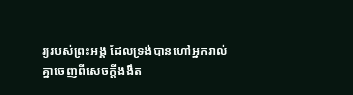រ្យរបស់ព្រះអង្គ ដែលទ្រង់បានហៅអ្នករាល់គ្នាចេញពីសេចក្តីងងឹត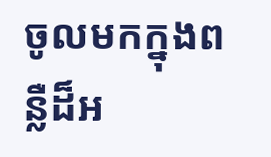ចូលមកក្នុងពន្លឺដ៏អ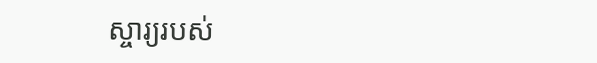ស្ចារ្យរបស់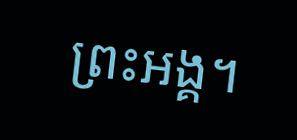ព្រះអង្គ។